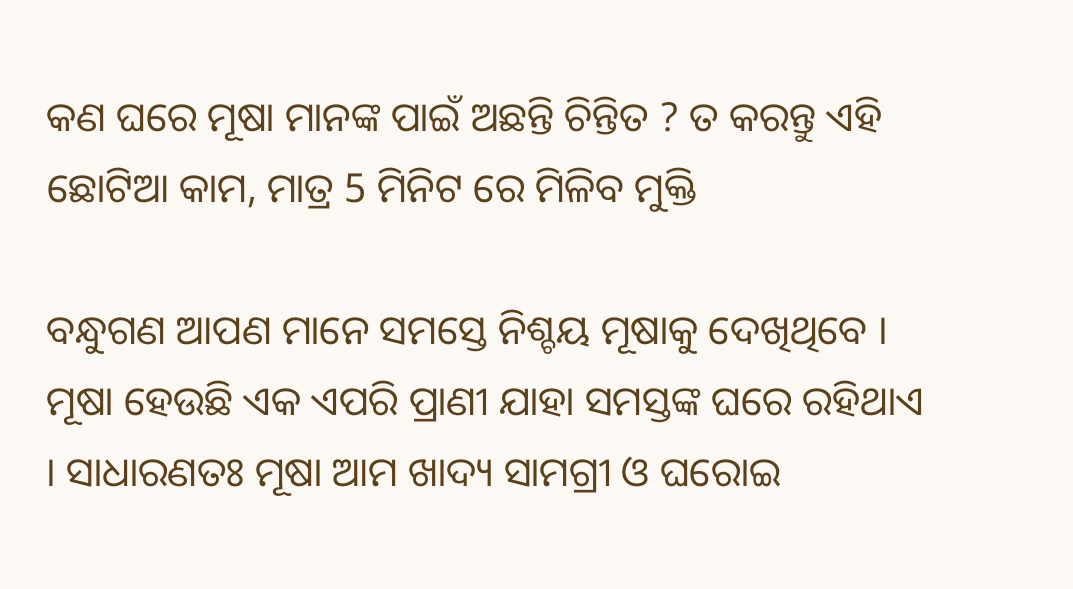କଣ ଘରେ ମୂଷା ମାନଙ୍କ ପାଇଁ ଅଛନ୍ତି ଚିନ୍ତିତ ? ତ କରନ୍ତୁ ଏହି ଛୋଟିଆ କାମ, ମାତ୍ର 5 ମିନିଟ ରେ ମିଳିବ ମୁକ୍ତି

ବନ୍ଧୁଗଣ ଆପଣ ମାନେ ସମସ୍ତେ ନିଶ୍ଚୟ ମୂଷାକୁ ଦେଖିଥିବେ । ମୂଷା ହେଉଛି ଏକ ଏପରି ପ୍ରାଣୀ ଯାହା ସମସ୍ତଙ୍କ ଘରେ ରହିଥାଏ । ସାଧାରଣତଃ ମୂଷା ଆମ ଖାଦ୍ୟ ସାମଗ୍ରୀ ଓ ଘରୋଇ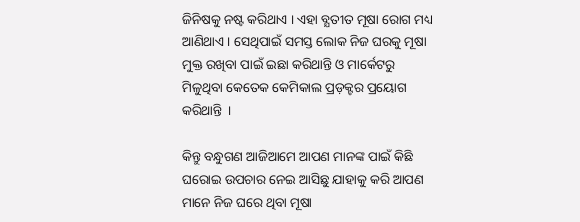ଜିନିଷକୁ ନଷ୍ଟ କରିଥାଏ । ଏହା ବ୍ଯତୀତ ମୂଷା ରୋଗ ମଧ୍ୟ ଆଣିଥାଏ । ସେଥିପାଇଁ ସମସ୍ତ ଲୋକ ନିଜ ଘରକୁ ମୂଷା ମୁକ୍ତ ରଖିବା ପାଇଁ ଇଛା କରିଥାନ୍ତି ଓ ମାର୍କେଟରୁ ମିଳୁଥିବା କେତେକ କେମିକାଲ ପ୍ରଡ଼କ୍ଟର ପ୍ରୟୋଗ କରିଥାନ୍ତି  ।

କିନ୍ତୁ ବନ୍ଧୁଗଣ ଆଜିଆମେ ଆପଣ ମାନଙ୍କ ପାଇଁ କିଛି ଘରୋଇ ଉପଚାର ନେଇ ଆସିଛୁ ଯାହାକୁ କରି ଆପଣ ମାନେ ନିଜ ଘରେ ଥିବା ମୂଷା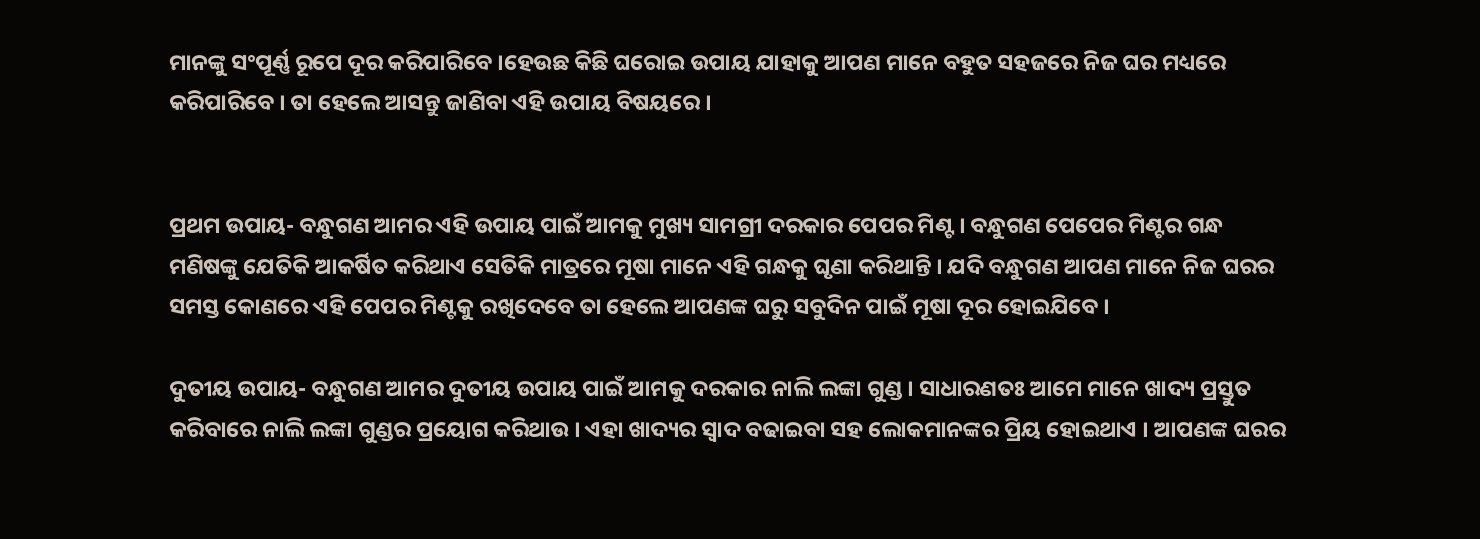ମାନଙ୍କୁ ସଂପୂର୍ଣ୍ଣ ରୂପେ ଦୂର କରିପାରିବେ ।ହେଉଛ କିଛି ଘରୋଇ ଉପାୟ ଯାହାକୁ ଆପଣ ମାନେ ବହୁତ ସହଜରେ ନିଜ ଘର ମଧ୍ୟରେ କରିପାରିବେ । ତା ହେଲେ ଆସନ୍ତୁ ଜାଣିବା ଏହି ଉପାୟ ବିଷୟରେ ।


ପ୍ରଥମ ଉପାୟ- ବନ୍ଧୁଗଣ ଆମର ଏହି ଉପାୟ ପାଇଁ ଆମକୁ ମୁଖ୍ୟ ସାମଗ୍ରୀ ଦରକାର ପେପର ମିଣ୍ଟ । ବନ୍ଧୁଗଣ ପେପେର ମିଣ୍ଟର ଗନ୍ଧ ମଣିଷଙ୍କୁ ଯେତିକି ଆକର୍ଷିତ କରିଥାଏ ସେତିକି ମାତ୍ରରେ ମୂଷା ମାନେ ଏହି ଗନ୍ଧକୁ ଘୃଣା କରିଥାନ୍ତି । ଯଦି ବନ୍ଧୁଗଣ ଆପଣ ମାନେ ନିଜ ଘରର ସମସ୍ତ କୋଣରେ ଏହି ପେପର ମିଣ୍ଟକୁ ରଖିଦେବେ ତା ହେଲେ ଆପଣଙ୍କ ଘରୁ ସବୁଦିନ ପାଇଁ ମୂଷା ଦୂର ହୋଇଯିବେ ।

ଦୁତୀୟ ଉପାୟ- ବନ୍ଧୁଗଣ ଆମର ଦୁତୀୟ ଉପାୟ ପାଇଁ ଆମକୁ ଦରକାର ନାଲି ଲଙ୍କା ଗୁଣ୍ଡ । ସାଧାରଣତଃ ଆମେ ମାନେ ଖାଦ୍ୟ ପ୍ରସ୍ତୁତ କରିବାରେ ନାଲି ଲଙ୍କା ଗୁଣ୍ଡର ପ୍ରୟୋଗ କରିଥାଉ । ଏହା ଖାଦ୍ୟର ସ୍ଵାଦ ବଢାଇବା ସହ ଲୋକମାନଙ୍କର ପ୍ରିୟ ହୋଇଥାଏ । ଆପଣଙ୍କ ଘରର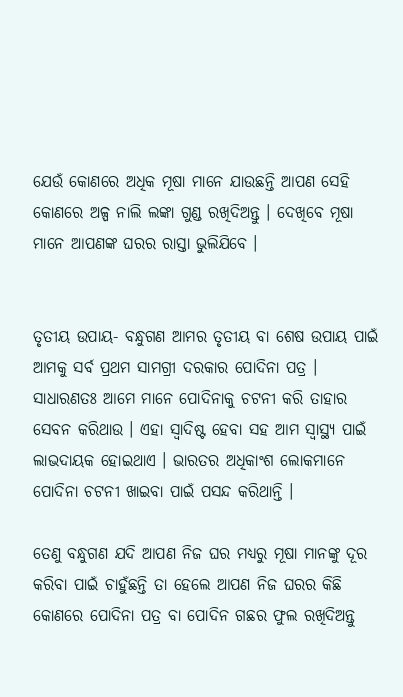ଯେଉଁ କୋଣରେ ଅଧିକ ମୂଷା ମାନେ ଯାଉଛନ୍ତି ଆପଣ ସେହି କୋଣରେ ଅଳ୍ପ ନାଲି ଲଙ୍କା ଗୁଣ୍ଡ ରଖିଦିଅନ୍ତୁ । ଦେଖିବେ ମୂଷା ମାନେ ଆପଣଙ୍କ ଘରର ରାସ୍ତା ଭୁଲିଯିବେ ।


ତୃତୀୟ ଉପାୟ- ବନ୍ଧୁଗଣ ଆମର ତୃତୀୟ ବା ଶେଷ ଉପାୟ ପାଇଁ ଆମକୁ ସର୍ବ ପ୍ରଥମ ସାମଗ୍ରୀ ଦରକାର ପୋଦିନା ପତ୍ର । ସାଧାରଣତଃ ଆମେ ମାନେ ପୋଦିନାକୁ ଚଟନୀ କରି ତାହାର ସେବନ କରିଥାଉ । ଏହା ସ୍ଵାଦିଷ୍ଟ ହେବା ସହ ଆମ ସ୍ୱାସ୍ଥ୍ୟ ପାଇଁ ଲାଭଦାୟକ ହୋଇଥାଏ । ଭାରତର ଅଧିକାଂଶ ଲୋକମାନେ ପୋଦିନା ଚଟନୀ ଖାଇବା ପାଇଁ ପସନ୍ଦ କରିଥାନ୍ତି ।

ତେଣୁ ବନ୍ଧୁଗଣ ଯଦି ଆପଣ ନିଜ ଘର ମଧ୍ୟରୁ ମୂଷା ମାନଙ୍କୁ ଦୂର କରିବା ପାଇଁ ଚାହୁଁଛନ୍ତି ତା ହେଲେ ଆପଣ ନିଜ ଘରର କିଛି କୋଣରେ ପୋଦିନା ପତ୍ର ବା ପୋଦିନ ଗଛର ଫୁଲ ରଖିଦିଅନ୍ତୁ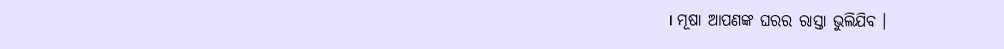। ମୂଷା ଆପଣଙ୍କ ଘରର ରାସ୍ତା ଭୁଲିଯିବ ।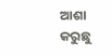ଆଶା କରୁଛୁ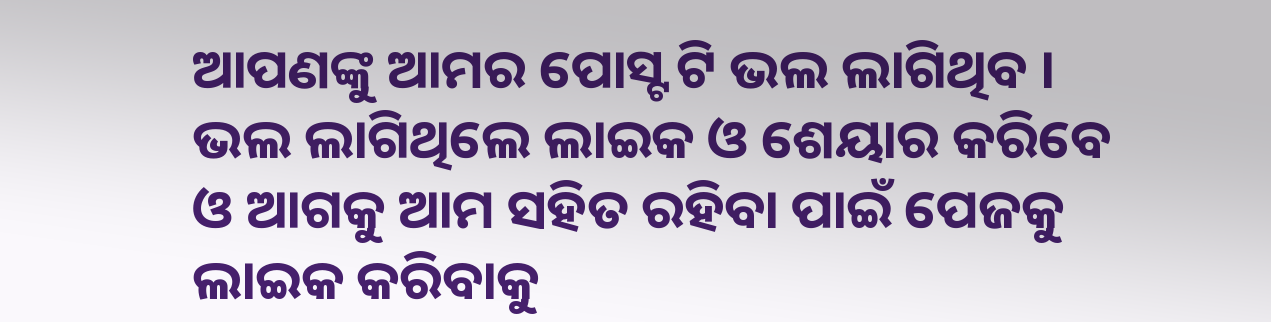ଆପଣଙ୍କୁ ଆମର ପୋସ୍ଟ ଟି ଭଲ ଲାଗିଥିବ । ଭଲ ଲାଗିଥିଲେ ଲାଇକ ଓ ଶେୟାର କରିବେ ଓ ଆଗକୁ ଆମ ସହିତ ରହିବା ପାଇଁ ପେଜକୁ ଲାଇକ କରିବାକୁ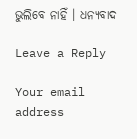ଭୁଲିବେ ନାହିଁ । ଧନ୍ୟବାଦ

Leave a Reply

Your email address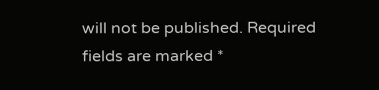will not be published. Required fields are marked *